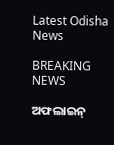Latest Odisha News

BREAKING NEWS

ଅଫଲାଇନ୍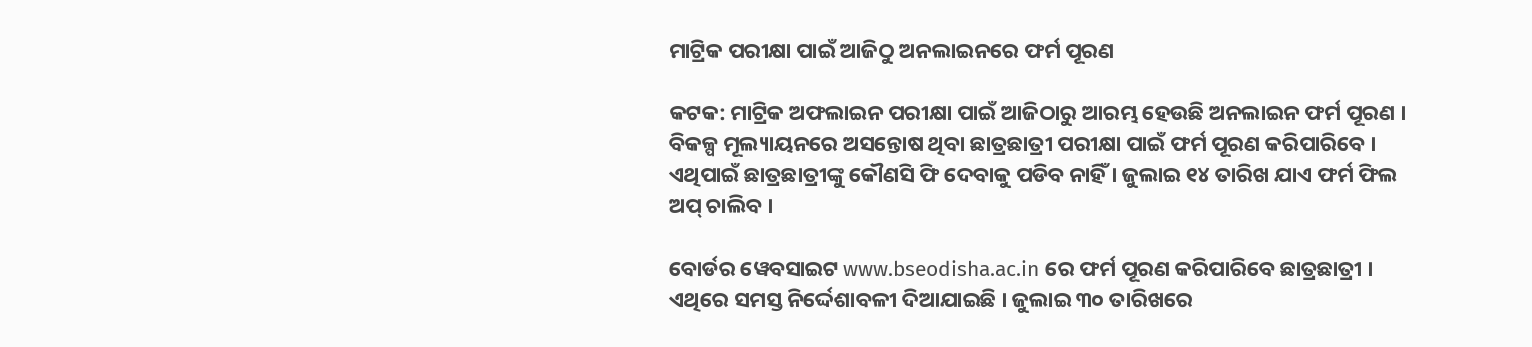ମାଟ୍ରିକ ପରୀକ୍ଷା ପାଇଁ ଆଜିଠୁ ଅନଲାଇନରେ ଫର୍ମ ପୂରଣ

କଟକ: ମାଟ୍ରିକ ଅଫଲାଇନ ପରୀକ୍ଷା ପାଇଁ ଆଜିଠାରୁ ଆରମ୍ଭ ହେଉଛି ଅନଲାଇନ ଫର୍ମ ପୂରଣ । ବିକଳ୍ପ ମୂଲ୍ୟାୟନରେ ଅସନ୍ତୋଷ ଥିବା ଛାତ୍ରଛାତ୍ରୀ ପରୀକ୍ଷା ପାଇଁ ଫର୍ମ ପୂରଣ କରିପାରିବେ । ଏଥିପାଇଁ ଛାତ୍ରଛାତ୍ରୀଙ୍କୁ କୌଣସି ଫି ଦେବାକୁ ପଡିବ ନାହିଁ । ଜୁଲାଇ ୧୪ ତାରିଖ ଯାଏ ଫର୍ମ ଫିଲ ଅପ୍ ଚାଲିବ ।

ବୋର୍ଡର ୱେବସାଇଟ www.bseodisha.ac.in ରେ ଫର୍ମ ପୂରଣ କରିପାରିବେ ଛାତ୍ରଛାତ୍ରୀ । ଏଥିରେ ସମସ୍ତ ନିର୍ଦ୍ଦେଶାବଳୀ ଦିଆଯାଇଛି । ଜୁଲାଇ ୩୦ ତାରିଖରେ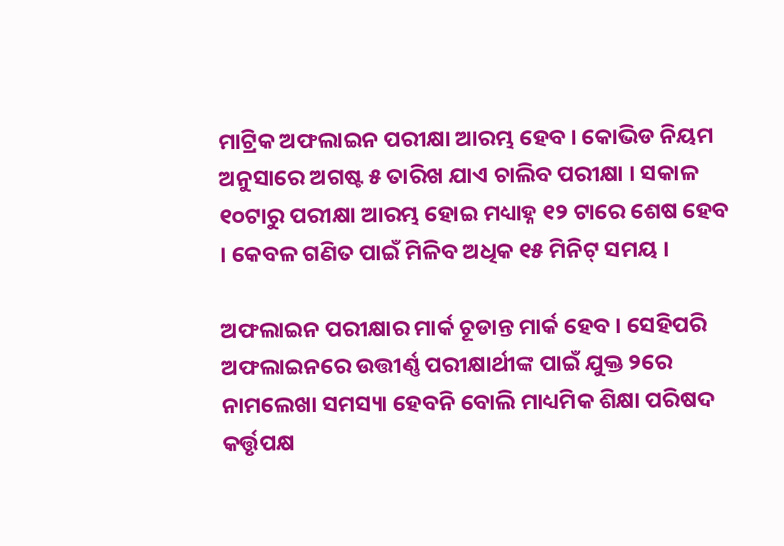ମାଟ୍ରିକ ଅଫଲାଇନ ପରୀକ୍ଷା ଆରମ୍ଭ ହେବ । କୋଭିଡ ନିୟମ ଅନୁସାରେ ଅଗଷ୍ଟ ୫ ତାରିଖ ଯାଏ ଚାଲିବ ପରୀକ୍ଷା । ସକାଳ ୧୦ଟାରୁ ପରୀକ୍ଷା ଆରମ୍ଭ ହୋଇ ମଧ୍ୟାହ୍ନ ୧୨ ଟାରେ ଶେଷ ହେବ । କେବଳ ଗଣିତ ପାଇଁ ମିଳିବ ଅଧିକ ୧୫ ମିନିଟ୍ ସମୟ ।

ଅଫଲାଇନ ପରୀକ୍ଷାର ମାର୍କ ଚୂଡାନ୍ତ ମାର୍କ ହେବ । ସେହିପରି ଅଫଲାଇନରେ ଉତ୍ତୀର୍ଣ୍ଣ ପରୀକ୍ଷାର୍ଥୀଙ୍କ ପାଇଁ ଯୁକ୍ତ ୨ରେ ନାମଲେଖା ସମସ୍ୟା ହେବନି ବୋଲି ମାଧ୍ୟମିକ ଶିକ୍ଷା ପରିଷଦ କର୍ତ୍ତୃପକ୍ଷ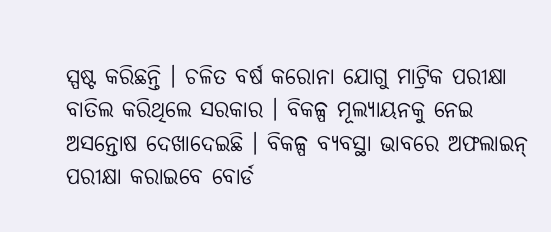ସ୍ପଷ୍ଟ କରିଛନ୍ତି । ଚଳିତ ବର୍ଷ କରୋନା ଯୋଗୁ ମାଟ୍ରିକ ପରୀକ୍ଷା ବାତିଲ କରିଥିଲେ ସରକାର । ବିକଳ୍ପ ମୂଲ୍ୟାୟନକୁ ନେଇ ଅସନ୍ତୋଷ ଦେଖାଦେଇଛି । ବିକଳ୍ପ ବ୍ୟବସ୍ଥା ଭାବରେ ଅଫଲାଇନ୍ ପରୀକ୍ଷା କରାଇବେ ବୋର୍ଡ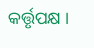କର୍ତ୍ତୃପକ୍ଷ ।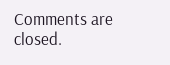Comments are closed.